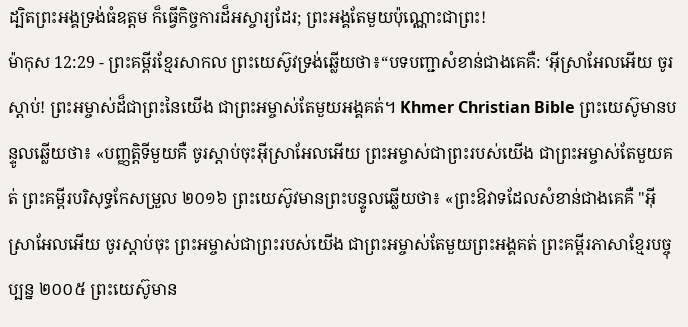ដ្បិតព្រះអង្គទ្រង់ធំឧត្ដម ក៏ធ្វើកិច្ចការដ៏អស្ចារ្យដែរ; ព្រះអង្គតែមួយប៉ុណ្ណោះជាព្រះ!
ម៉ាកុស 12:29 - ព្រះគម្ពីរខ្មែរសាកល ព្រះយេស៊ូវទ្រង់ឆ្លើយថា៖“បទបញ្ជាសំខាន់ជាងគេគឺ: ‘អ៊ីស្រាអែលអើយ ចូរស្ដាប់! ព្រះអម្ចាស់ដ៏ជាព្រះនៃយើង ជាព្រះអម្ចាស់តែមួយអង្គគត់។ Khmer Christian Bible ព្រះយេស៊ូមានបន្ទូលឆ្លើយថា៖ «បញ្ញត្ដិទីមួយគឺ ចូរស្ដាប់ចុះអ៊ីស្រាអែលអើយ ព្រះអម្ចាស់ជាព្រះរបស់យើង ជាព្រះអម្ចាស់តែមួយគត់ ព្រះគម្ពីរបរិសុទ្ធកែសម្រួល ២០១៦ ព្រះយេស៊ូវមានព្រះបន្ទូលឆ្លើយថា៖ «ព្រះឱវាទដែលសំខាន់ជាងគេគឺ "អ៊ីស្រាអែលអើយ ចូរស្តាប់ចុះ ព្រះអម្ចាស់ជាព្រះរបស់យើង ជាព្រះអម្ចាស់តែមួយព្រះអង្គគត់ ព្រះគម្ពីរភាសាខ្មែរបច្ចុប្បន្ន ២០០៥ ព្រះយេស៊ូមាន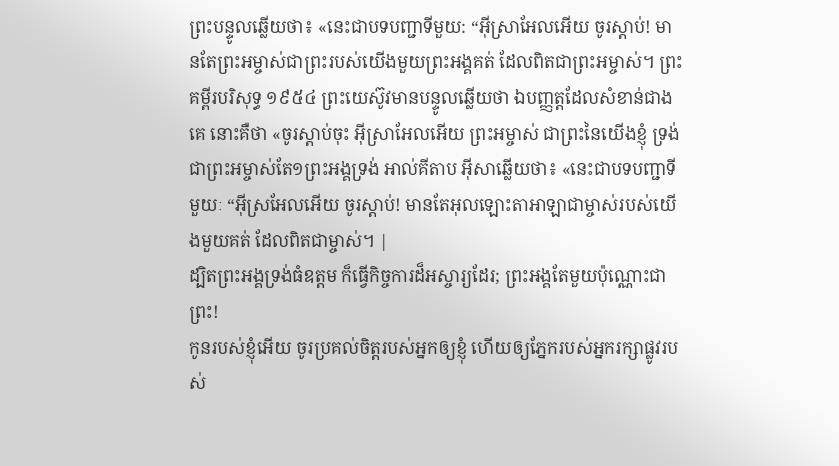ព្រះបន្ទូលឆ្លើយថា៖ «នេះជាបទបញ្ជាទីមួយ: “អ៊ីស្រាអែលអើយ ចូរស្ដាប់! មានតែព្រះអម្ចាស់ជាព្រះរបស់យើងមួយព្រះអង្គគត់ ដែលពិតជាព្រះអម្ចាស់។ ព្រះគម្ពីរបរិសុទ្ធ ១៩៥៤ ព្រះយេស៊ូវមានបន្ទូលឆ្លើយថា ឯបញ្ញត្តដែលសំខាន់ជាងគេ នោះគឺថា «ចូរស្តាប់ចុះ អ៊ីស្រាអែលអើយ ព្រះអម្ចាស់ ជាព្រះនៃយើងខ្ញុំ ទ្រង់ជាព្រះអម្ចាស់តែ១ព្រះអង្គទ្រង់ អាល់គីតាប អ៊ីសាឆ្លើយថា៖ «នេះជាបទបញ្ជាទីមួយៈ “អ៊ីស្រអែលអើយ ចូរស្ដាប់! មានតែអុលឡោះតាអាឡាជាម្ចាស់របស់យើងមួយគត់ ដែលពិតជាម្ចាស់។ |
ដ្បិតព្រះអង្គទ្រង់ធំឧត្ដម ក៏ធ្វើកិច្ចការដ៏អស្ចារ្យដែរ; ព្រះអង្គតែមួយប៉ុណ្ណោះជាព្រះ!
កូនរបស់ខ្ញុំអើយ ចូរប្រគល់ចិត្តរបស់អ្នកឲ្យខ្ញុំ ហើយឲ្យភ្នែករបស់អ្នករក្សាផ្លូវរបស់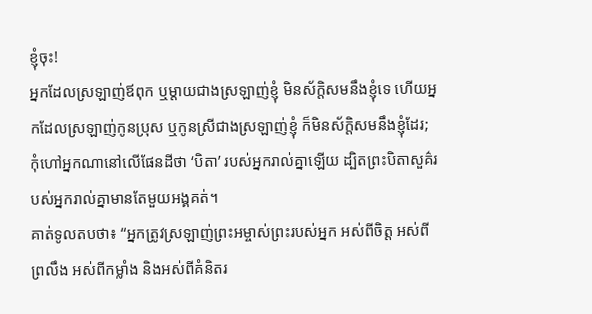ខ្ញុំចុះ!
អ្នកដែលស្រឡាញ់ឪពុក ឬម្ដាយជាងស្រឡាញ់ខ្ញុំ មិនស័ក្ដិសមនឹងខ្ញុំទេ ហើយអ្នកដែលស្រឡាញ់កូនប្រុស ឬកូនស្រីជាងស្រឡាញ់ខ្ញុំ ក៏មិនស័ក្ដិសមនឹងខ្ញុំដែរ;
កុំហៅអ្នកណានៅលើផែនដីថា ‘បិតា’ របស់អ្នករាល់គ្នាឡើយ ដ្បិតព្រះបិតាសួគ៌របស់អ្នករាល់គ្នាមានតែមួយអង្គគត់។
គាត់ទូលតបថា៖ “អ្នកត្រូវស្រឡាញ់ព្រះអម្ចាស់ព្រះរបស់អ្នក អស់ពីចិត្ត អស់ពីព្រលឹង អស់ពីកម្លាំង និងអស់ពីគំនិតរ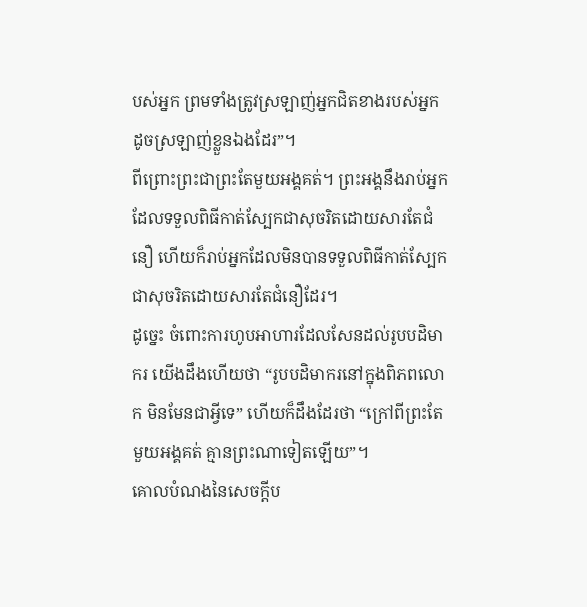បស់អ្នក ព្រមទាំងត្រូវស្រឡាញ់អ្នកជិតខាងរបស់អ្នក ដូចស្រឡាញ់ខ្លួនឯងដែរ”។
ពីព្រោះព្រះជាព្រះតែមួយអង្គគត់។ ព្រះអង្គនឹងរាប់អ្នកដែលទទួលពិធីកាត់ស្បែកជាសុចរិតដោយសារតែជំនឿ ហើយក៏រាប់អ្នកដែលមិនបានទទួលពិធីកាត់ស្បែកជាសុចរិតដោយសារតែជំនឿដែរ។
ដូច្នេះ ចំពោះការហូបអាហារដែលសែនដល់រូបបដិមាករ យើងដឹងហើយថា “រូបបដិមាករនៅក្នុងពិភពលោក មិនមែនជាអ្វីទេ” ហើយក៏ដឹងដែរថា “ក្រៅពីព្រះតែមួយអង្គគត់ គ្មានព្រះណាទៀតឡើយ”។
គោលបំណងនៃសេចក្ដីប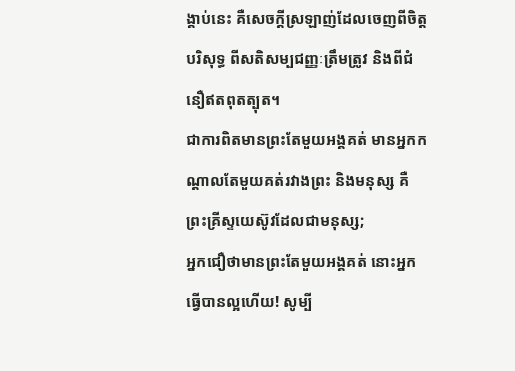ង្គាប់នេះ គឺសេចក្ដីស្រឡាញ់ដែលចេញពីចិត្តបរិសុទ្ធ ពីសតិសម្បជញ្ញៈត្រឹមត្រូវ និងពីជំនឿឥតពុតត្បុត។
ជាការពិតមានព្រះតែមួយអង្គគត់ មានអ្នកកណ្ដាលតែមួយគត់រវាងព្រះ និងមនុស្ស គឺព្រះគ្រីស្ទយេស៊ូវដែលជាមនុស្ស;
អ្នកជឿថាមានព្រះតែមួយអង្គគត់ នោះអ្នកធ្វើបានល្អហើយ! សូម្បី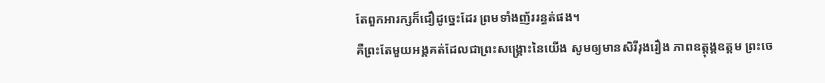តែពួកអារក្សក៏ជឿដូច្នេះដែរ ព្រមទាំងញ័ររន្ធត់ផង។
គឺព្រះតែមួយអង្គគត់ដែលជាព្រះសង្គ្រោះនៃយើង សូមឲ្យមានសិរីរុងរឿង ភាពឧត្ដុង្គឧត្ដម ព្រះចេ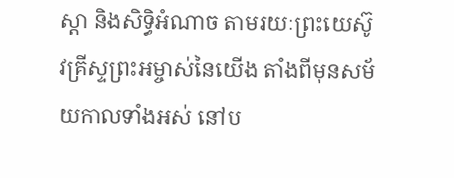ស្ដា និងសិទ្ធិអំណាច តាមរយៈព្រះយេស៊ូវគ្រីស្ទព្រះអម្ចាស់នៃយើង តាំងពីមុនសម័យកាលទាំងអស់ នៅប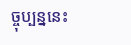ច្ចុប្បន្ននេះ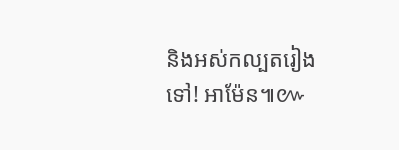និងអស់កល្បតរៀងទៅ! អាម៉ែន៕៚